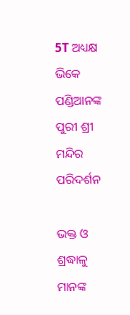5T ଅଧ୍ୟକ୍ଷ ଭିକେ ପଣ୍ଡିଆନଙ୍କ ପୁରୀ ଶ୍ରୀ ମନ୍ଦିର ପରିଦର୍ଶନ

ଭକ୍ତ ଓ ଶ୍ରଦ୍ଧାଳୁ ମାନଙ୍କ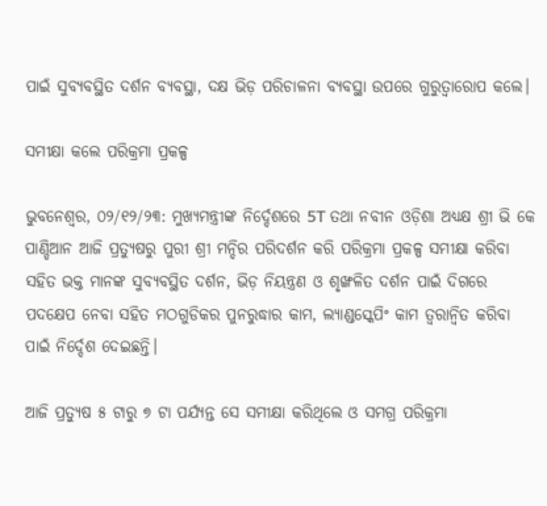ପାଇଁ ସୁବ୍ୟବସ୍ଥିତ ଦର୍ଶନ ବ୍ୟବସ୍ଥା, ଦକ୍ଷ ଭିଡ଼ ପରିଚାଳନା ବ୍ୟବସ୍ଥା ଉପରେ ଗୁରୁତ୍ଵାରୋପ କଲେ।

ସମୀକ୍ଷା କଲେ ପରିକ୍ରମା ପ୍ରକଳ୍ପ

ଭୁବନେଶ୍ଵର, ୦୨/୧୨/୨୩: ମୁଖ୍ୟମନ୍ତ୍ରୀଙ୍କ ନିର୍ଦ୍ଦେଶରେ 5T ତଥା ନବୀନ ଓଡ଼ିଶା ଅଧ୍ୟକ୍ଷ ଶ୍ରୀ ଭି କେ ପାଣ୍ଡିଆନ ଆଜି ପ୍ରତ୍ୟୁଷରୁ ପୁରୀ ଶ୍ରୀ ମନ୍ଦିର ପରିଦର୍ଶନ କରି ପରିକ୍ରମା ପ୍ରକଳ୍ପ ସମୀକ୍ଷା କରିବା ସହିତ ଭକ୍ତ ମାନଙ୍କ ସୁବ୍ୟବସ୍ଥିତ ଦର୍ଶନ, ଭିଡ଼ ନିୟନ୍ତ୍ରଣ ଓ ଶୃଙ୍ଖଳିତ ଦର୍ଶନ ପାଇଁ ଦିଗରେ ପଦକ୍ଷେପ ନେବା ସହିତ ମଠଗୁଡିକର ପୁନରୁଦ୍ଧାର କାମ, ଲ୍ୟାଣ୍ଡସ୍କେପିଂ କାମ ତ୍ୱରାନ୍ୱିତ କରିବା ପାଇଁ ନିର୍ଦ୍ଦେଶ ଦେଇଛନ୍ତି।

ଆଜି ପ୍ରତ୍ୟୁଷ ୫ ଟାରୁ ୭ ଟା ପର୍ଯ୍ୟନ୍ତ ସେ ସମୀକ୍ଷା କରିଥିଲେ ଓ ସମଗ୍ର ପରିକ୍ରମା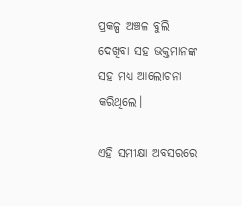ପ୍ରକଳ୍ପ ଅଞ୍ଚଳ ବୁଲି ଦେଖିବା ସହ ଭକ୍ତମାନଙ୍କ ସହ ମଧ୍ୟ ଆଲୋଚନା କରିଥିଲେ।

ଏହି ସମୀକ୍ଷା ଅବସରରେ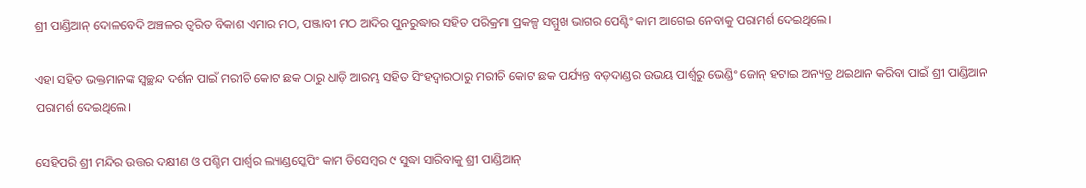ଶ୍ରୀ ପାଣ୍ଡିଆନ୍ ଦୋଳବେଦି ଅଞ୍ଚଳର ତ୍ଵରିତ ବିକାଶ ଏମାର ମଠ, ପଞ୍ଜାବୀ ମଠ ଆଦିର ପୁନରୁଦ୍ଧାର ସହିତ ପରିକ୍ରମା ପ୍ରକଳ୍ପ ସମ୍ମୁଖ ଭାଗର ପେଣ୍ଟିଂ କାମ ଆଗେଇ ନେବାକୁ ପରାମର୍ଶ ଦେଇଥିଲେ।

ଏହା ସହିତ ଭକ୍ତମାନଙ୍କ ସ୍ବଚ୍ଛନ୍ଦ ଦର୍ଶନ ପାଇଁ ମରୀଚି କୋଟ ଛକ ଠାରୁ ଧାଡ଼ି ଆରମ୍ଭ ସହିତ ସିଂହଦ୍ଵାରଠାରୁ ମରୀଚି କୋଟ ଛକ ପର୍ଯ୍ୟନ୍ତ ବଡ଼ଦାଣ୍ଡର ଉଭୟ ପାର୍ଶ୍ଵରୁ ଭେଣ୍ଡିଂ ଜୋନ୍ ହଟାଇ ଅନ୍ୟତ୍ର ଥଇଥାନ କରିବା ପାଇଁ ଶ୍ରୀ ପାଣ୍ଡିଆନ ପରାମର୍ଶ ଦେଇଥିଲେ।

ସେହିପରି ଶ୍ରୀ ମନ୍ଦିର ଉତ୍ତର ଦକ୍ଷୀଣ ଓ ପଶ୍ଚିମ ପାର୍ଶ୍ୱର ଲ୍ୟାଣ୍ଡସ୍କେପିଂ କାମ ଡିସେମ୍ବର ୯ ସୁଦ୍ଧା ସାରିବାକୁ ଶ୍ରୀ ପାଣ୍ଡିଆନ୍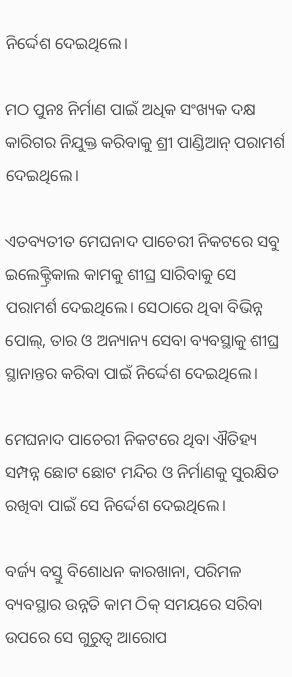ନିର୍ଦ୍ଦେଶ ଦେଇଥିଲେ।

ମଠ ପୁନଃ ନିର୍ମାଣ ପାଇଁ ଅଧିକ ସଂଖ୍ୟକ ଦକ୍ଷ କାରିଗର ନିଯୁକ୍ତ କରିବାକୁ ଶ୍ରୀ ପାଣ୍ଡିଆନ୍ ପରାମର୍ଶ ଦେଇଥିଲେ।

ଏତବ୍ୟତୀତ ମେଘନାଦ ପାଚେରୀ ନିକଟରେ ସବୁ ଇଲେକ୍ଟ୍ରିକାଲ କାମକୁ ଶୀଘ୍ର ସାରିବାକୁ ସେ ପରାମର୍ଶ ଦେଇଥିଲେ। ସେଠାରେ ଥିବା ବିଭିନ୍ନ ପୋଲ୍, ତାର ଓ ଅନ୍ୟାନ୍ୟ ସେବା ବ୍ୟବସ୍ଥାକୁ ଶୀଘ୍ର ସ୍ଥାନାନ୍ତର କରିବା ପାଇଁ ନିର୍ଦ୍ଦେଶ ଦେଇଥିଲେ।

ମେଘନାଦ ପାଚେରୀ ନିକଟରେ ଥିବା ଐତିହ୍ୟ ସମ୍ପନ୍ନ ଛୋଟ ଛୋଟ ମନ୍ଦିର ଓ ନିର୍ମାଣକୁ ସୁରକ୍ଷିତ ରଖିବା ପାଇଁ ସେ ନିର୍ଦ୍ଦେଶ ଦେଇଥିଲେ।

ବର୍ଜ୍ୟ ବସ୍ତୁ ବିଶୋଧନ କାରଖାନା, ପରିମଳ ବ୍ୟବସ୍ଥାର ଉନ୍ନତି କାମ ଠିକ୍ ସମୟରେ ସରିବା ଉପରେ ସେ ଗୁରୁତ୍ବ ଆରୋପ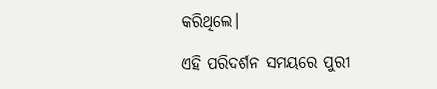କରିଥିଲେ।

ଏହି ପରିଦର୍ଶନ ସମୟରେ ପୁରୀ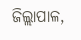ଜିଲ୍ଲାପାଳ,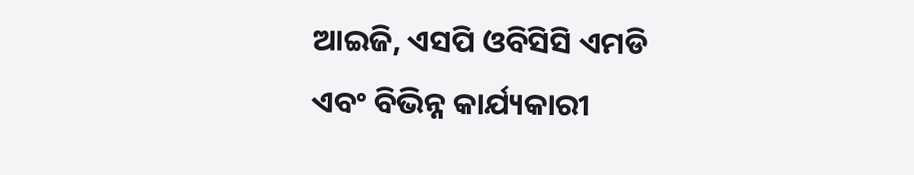ଆଇଜି, ଏସପି ଓବିସିସି ଏମଡି ଏବଂ ବିଭିନ୍ନ କାର୍ଯ୍ୟକାରୀ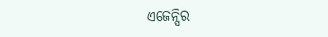ଏଜେନ୍ସିର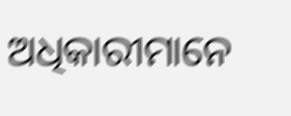ଅଧିକାରୀମାନେ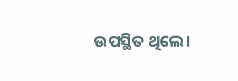ଉପସ୍ଥିତ ଥିଲେ।